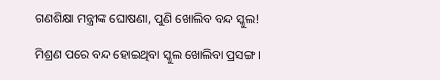ଗଣଶିକ୍ଷା ମନ୍ତ୍ରୀଙ୍କ ଘୋଷଣା, ପୁଣି ଖୋଲିବ ବନ୍ଦ ସ୍କୁଲ!

ମିଶ୍ରଣ ପରେ ବନ୍ଦ ହୋଇଥିବା ସ୍କୁଲ ଖୋଲିବା ପ୍ରସଙ୍ଗ ।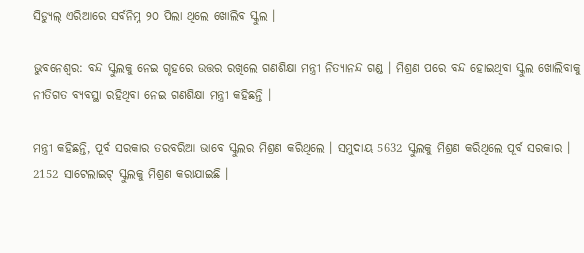ସିଡ୍ୟୁଲ୍ ଏରିଆରେ ସର୍ବନିମ୍ନ ୨୦ ପିଲା ଥିଲେ ଖୋଲିବ ସ୍କୁଲ ।

ଭୁବନେଶ୍ବର: ବନ୍ଦ ସ୍କୁଲକୁ ନେଇ ଗୃହରେ ଉତ୍ତର ରଖିଲେ ଗଣଶିକ୍ଷା ମନ୍ତ୍ରୀ ନିତ୍ୟାନନ୍ଦ ଗଣ୍ଡ । ମିଶ୍ରଣ ପରେ ବନ୍ଦ ହୋଇଥିବା ସ୍କୁଲ ଖୋଲିବାକୁ ନୀତିଗତ ବ୍ୟବସ୍ଥା ରହିଥିବା ନେଇ ଗଣଶିକ୍ଷା ମନ୍ତ୍ରୀ କହିଛନ୍ତି ।

ମନ୍ତ୍ରୀ କହିଛନ୍ତି, ପୂର୍ବ ସରକାର ତରବରିଆ ଭାବେ ସ୍କୁଲର ମିଶ୍ରଣ କରିଥିଲେ । ସମୁଦାୟ 5632 ସ୍କୁଲକୁ ମିଶ୍ରଣ କରିଥିଲେ ପୂର୍ବ ସରକାର । 2152 ସାଟେଲାଇଟ୍ ସ୍କୁଲକୁ ମିଶ୍ରଣ କରାଯାଇଛି ।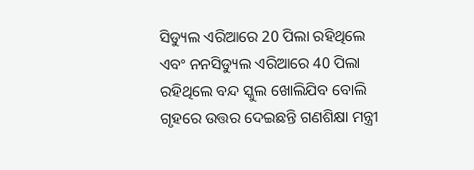ସିଡ୍ୟୁଲ ଏରିଆରେ 20 ପିଲା ରହିଥିଲେ ଏବଂ ନନସିଡ୍ୟୁଲ ଏରିଆରେ 40 ପିଲା ରହିଥିଲେ ବନ୍ଦ ସ୍କୁଲ ଖୋଲିଯିବ ବୋଲି ଗୃହରେ ଉତ୍ତର ଦେଇଛନ୍ତି ଗଣଶିକ୍ଷା ମନ୍ତ୍ରୀ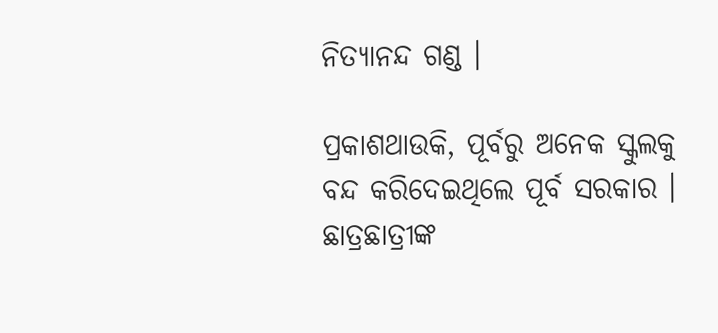ନିତ୍ୟାନନ୍ଦ ଗଣ୍ଡ ।

ପ୍ରକାଶଥାଉକି, ପୂର୍ବରୁ ଅନେକ ସ୍କୁଲକୁ ବନ୍ଦ କରିଦେଇଥିଲେ ପୂର୍ବ ସରକାର । ଛାତ୍ରଛାତ୍ରୀଙ୍କ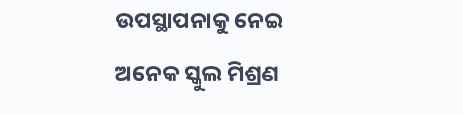ଉପସ୍ଥାପନାକୁ ନେଇ ଅନେକ ସ୍କୁଲ ମିଶ୍ରଣ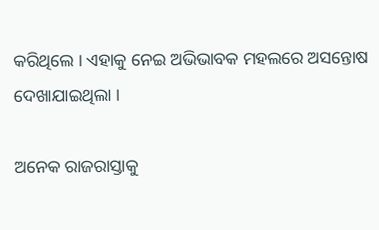କରିଥିଲେ । ଏହାକୁ ନେଇ ଅଭିଭାବକ ମହଲରେ ଅସନ୍ତୋଷ ଦେଖାଯାଇଥିଲା ।

ଅନେକ ରାଜରାସ୍ତାକୁ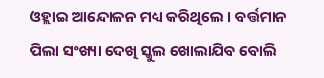ଓହ୍ଲାଇ ଆନ୍ଦୋଳନ ମଧ୍ୟ କରିଥିଲେ । ବର୍ତ୍ତମାନ ପିଲା ସଂଖ୍ୟା ଦେଖି ସ୍କୁଲ ଖୋଲାଯିବ ବୋଲି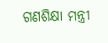ଗଣଶିକ୍ଷା ମନ୍ତ୍ରୀ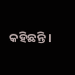କହିଛନ୍ତି ।